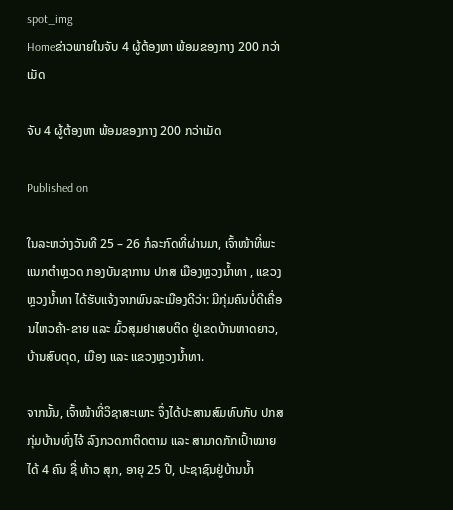spot_img
Homeຂ່າວພາຍໃນຈັບ 4 ຜູ້ຕ້ອງຫາ ພ້ອມຂອງກາງ 200 ກວ່າເມັດ

ຈັບ 4 ຜູ້ຕ້ອງຫາ ພ້ອມຂອງກາງ 200 ກວ່າເມັດ

Published on

ໃນລະຫວ່າງວັນທີ 25 – 26 ກໍລະກົດທີ່ຜ່ານມາ, ເຈົ້າໜ້າທີ່ພະແນກຕໍາຫຼວດ ກອງບັນຊາການ ປກສ ເມືອງຫຼວງນໍ້າທາ , ແຂວງຫຼວງນ້ຳທາ ໄດ້ຮັບແຈ້ງຈາກພົນລະເມືອງດີວ່າ: ມີກຸ່ມຄົນບໍ່ດີເຄື່ອນໄຫວຄ້າ-ຂາຍ ແລະ ມົ້ວສຸມຢາເສບຕິດ ຢູ່ເຂດບ້ານຫາດຍາວ, ບ້ານສົບຕຸດ, ເມືອງ ແລະ ແຂວງຫຼວງນໍ້າທາ.

ຈາກນັ້ນ, ເຈົ້າໜ້າທີ່ວິຊາສະເພາະ ຈຶ່ງໄດ້ປະສານສົມທົບກັບ ປກສ ກຸ່ມບ້ານທົ່ງໄຈ້ ລົງກວດກາຕິດຕາມ ແລະ ສາມາດກັກເປົ້າໝາຍໄດ້ 4 ຄົນ ຊື່ ທ້າວ ສຸກ, ອາຍຸ 25 ປີ, ປະຊາຊົນຢູ່ບ້ານນໍ້າ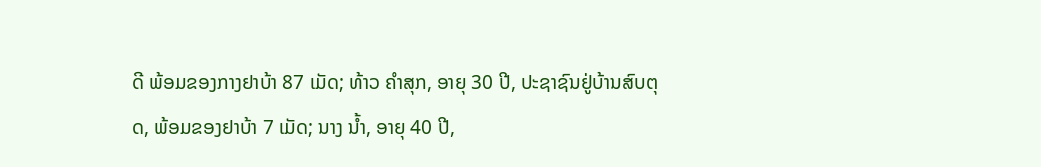ດີ ພ້ອມຂອງກາງຢາບ້າ 87 ເມັດ; ທ້າວ ຄໍາສຸກ, ອາຍຸ 30 ປີ, ປະຊາຊົນຢູ່ບ້ານສົບຕຸດ, ພ້ອມຂອງຢາບ້າ 7 ເມັດ; ນາງ ນໍ້າ, ອາຍຸ 40 ປີ,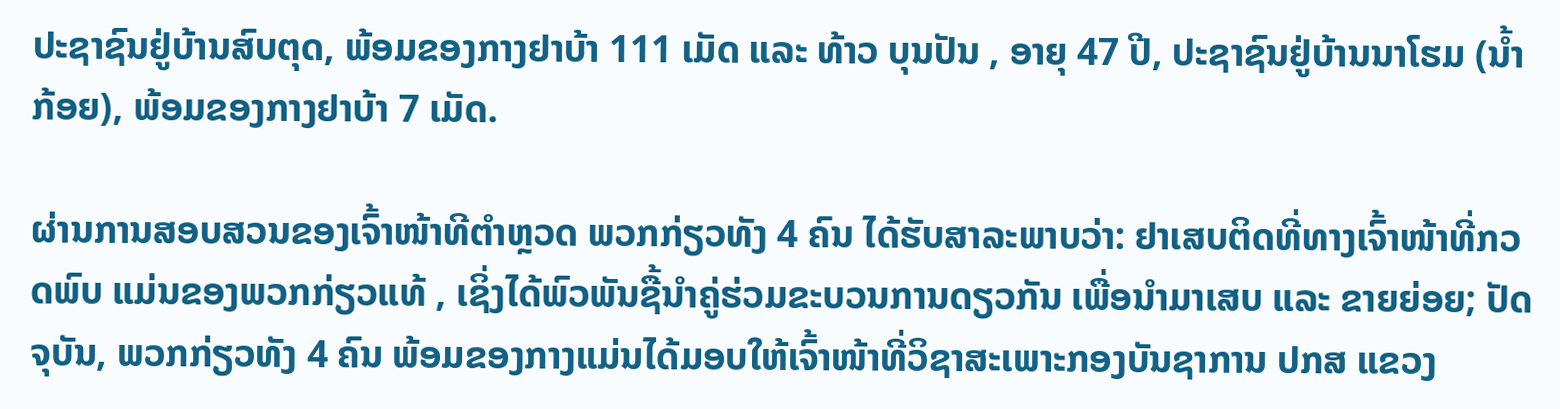ປະຊາຊົນຢູ່ບ້ານສົບຕຸດ, ພ້ອມຂອງກາງຢາບ້າ 111 ເມັດ ແລະ ທ້າວ ບຸນປັນ , ອາຍຸ 47 ປີ, ປະຊາຊົນຢູ່ບ້ານນາໂຮມ (ນໍ້າກ້ອຍ), ພ້ອມຂອງກາງຢາບ້າ 7 ເມັດ.

ຜ່ານການສອບສວນຂອງເຈົ້າໜ້າທີຕໍາຫຼວດ ພວກກ່ຽວທັງ 4 ຄົນ ໄດ້ຮັບສາລະພາບວ່າ: ຢາເສບຕິດທີ່ທາງເຈົ້າໜ້າທີ່ກວດພົບ ແມ່ນຂອງພວກກ່ຽວແທ້ , ເຊິ່ງໄດ້ພົວພັນຊື້ນຳຄູ່ຮ່ວມຂະບວນການດຽວກັນ ເພື່ອນໍາມາເສບ ແລະ ຂາຍຍ່ອຍ; ປັດຈຸບັນ, ພວກກ່ຽວທັງ 4 ຄົນ ພ້ອມຂອງກາງແມ່ນໄດ້ມອບໃຫ້ເຈົ້າໜ້າທີ່ວິຊາສະເພາະກອງບັນຊາການ ປກສ ແຂວງ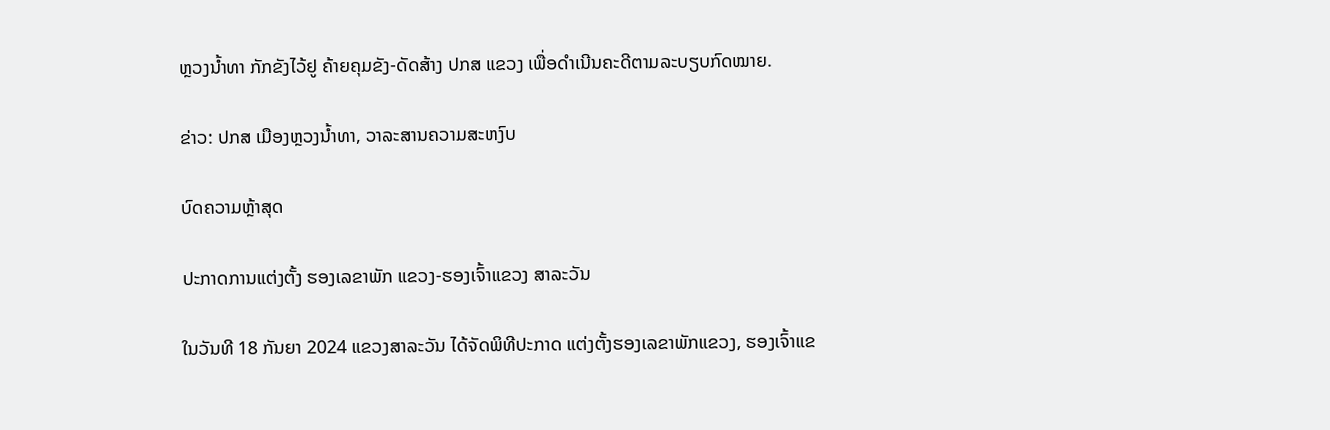ຫຼວງນໍ້າທາ ກັກຂັງໄວ້ຢູ ຄ້າຍຄຸມຂັງ-ດັດສ້າງ ປກສ ແຂວງ ເພື່ອດຳເນີນຄະດີຕາມລະບຽບກົດໝາຍ.

ຂ່າວ: ປກສ ເມືອງຫຼວງນ້ຳທາ, ວາລະສານຄວາມສະຫງົບ

ບົດຄວາມຫຼ້າສຸດ

ປະກາດການແຕ່ງຕັ້ງ ຮອງເລຂາພັກ ແຂວງ-ຮອງເຈົ້າແຂວງ ສາລະວັນ

ໃນວັນທີ 18 ກັນຍາ 2024 ແຂວງສາລະວັນ ໄດ້ຈັດພິທີປະກາດ ແຕ່ງຕັ້ງຮອງເລຂາພັກແຂວງ, ຮອງເຈົ້າແຂ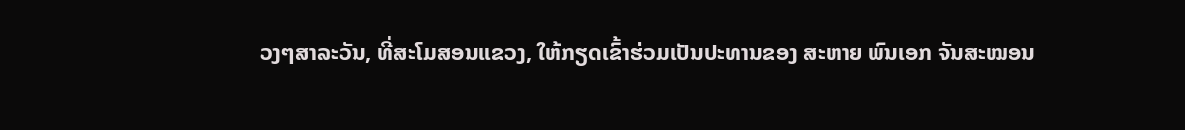ວງໆສາລະວັນ, ທີ່ສະໂມສອນແຂວງ, ໃຫ້ກຽດເຂົ້າຮ່ວມເປັນປະທານຂອງ ສະຫາຍ ພົນເອກ ຈັນສະໝອນ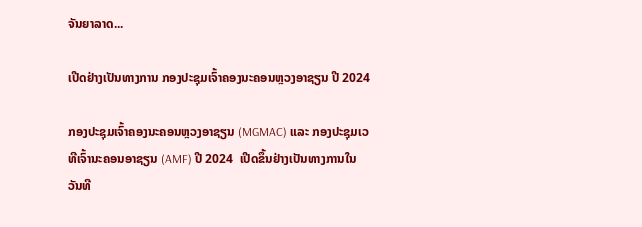ຈັນຍາລາດ...

ເປີດຢ່າງເປັນທາງການ ກອງປະຊຸມເຈົ້າຄອງນະຄອນຫຼວງອາຊຽນ ປີ 2024

ກອງປະຊຸມເຈົ້າຄອງນະຄອນຫຼວງອາຊຽນ (MGMAC) ແລະ ກອງປະຊຸມເວທີເຈົ້ານະຄອນອາຊຽນ (AMF) ປີ 2024  ເປີດຂຶ້ນຢ່າງເປັນທາງການໃນວັນທີ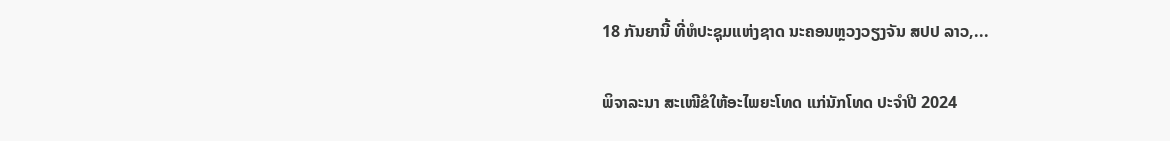18 ກັນຍານີ້ ທີ່ຫໍປະຊຸມແຫ່ງຊາດ ນະຄອນຫຼວງວຽງຈັນ ສປປ ລາວ,...

ພິຈາລະນາ ສະເໜີຂໍໃຫ້ອະໄພຍະໂທດ ແກ່ນັກໂທດ ປະຈໍາປີ 2024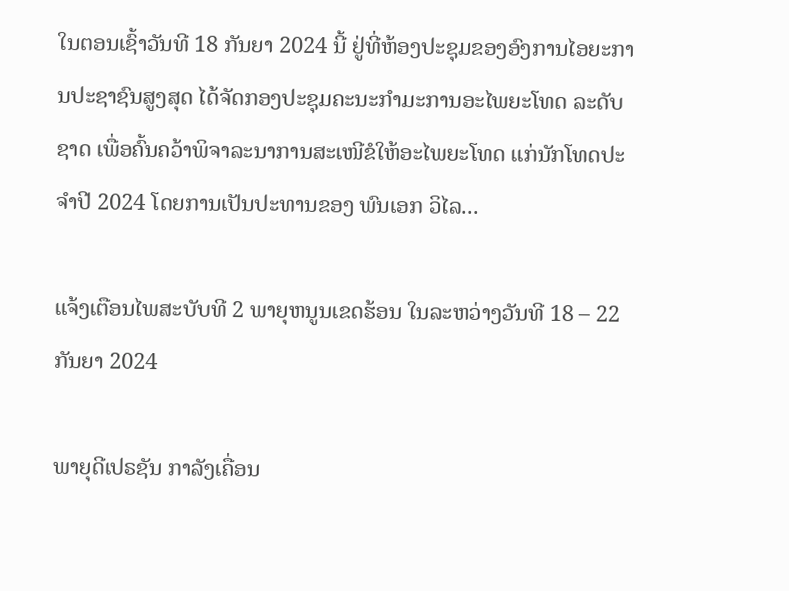ໃນຕອນເຊົ້າວັນທີ 18 ກັນຍາ 2024 ນີ້ ຢູ່ທີ່ຫ້ອງປະຊຸມຂອງອົງການໄອຍະການປະຊາຊົນສູງສຸດ ໄດ້ຈັດກອງປະຊຸມຄະນະກໍາມະການອະໄພຍະໂທດ ລະດັບຊາດ ເພື່ອຄົ້ນຄວ້າພິຈາລະນາການສະເໜີຂໍໃຫ້ອະໄພຍະໂທດ ແກ່ນັກໂທດປະຈໍາປີ 2024 ໂດຍການເປັນປະທານຂອງ ພົນເອກ ວິໄລ...

ແຈ້ງເຕືອນໄພສະບັບທີ 2 ພາຍຸຫນູນເຂດຮ້ອນ ໃນລະຫວ່າງວັນທີ 18 – 22 ກັນຍາ 2024

ພາຍຸດີເປຣຊັນ ກາລັງເຄື່ອນ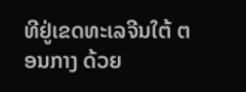ທີຢູ່ເຂດທະເລຈີນໃຕ້ ຕອນກາງ ດ້ວຍ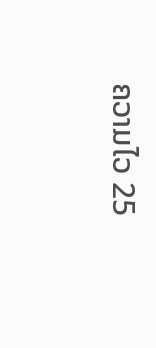ຄວາມໄວ 25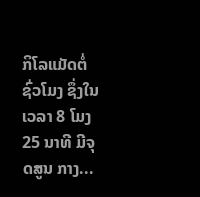ກິໂລແມັດຕໍ່ ຊົ່ວໂມງ ຊຶ່ງໃນເວລາ 8 ໂມງ 25 ນາທີ ມີຈຸດສູນ ກາງ...